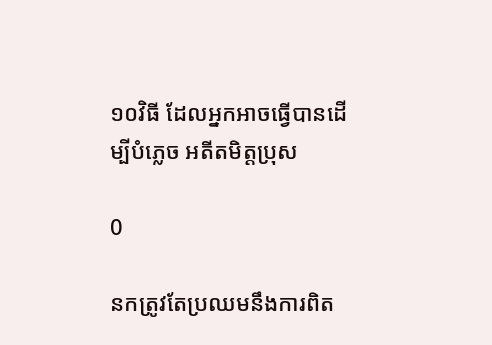១០វិធី ដែលអ្នកអាចធ្វើបានដើម្បីបំភ្លេច អតីតមិត្តប្រុស

0

នកត្រូវតែប្រឈមនឹងការពិត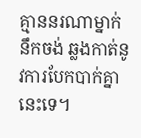គ្មាននរណាម្នាក់នឹកចង់ ឆ្លងកាត់នូវការបែកបាក់គ្នានេះទេ។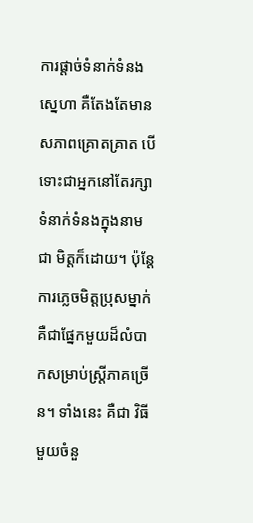ការផ្តាច់ទំនាក់ទំនងស្នេហា គឺតែងតែមាន សភាពគ្រោតគ្រាត បើទោះជាអ្នកនៅតែរក្សាទំនាក់ទំនងក្នុងនាមជា មិត្តក៏ដោយ។ ប៉ុន្តែការភ្លេចមិត្តប្រុសម្នាក់ គឺជាផ្នែកមួយដ៏លំបាកសម្រាប់ស្ត្រីភាគច្រើន។ ទាំងនេះ គឺជា វិធីមួយចំនួ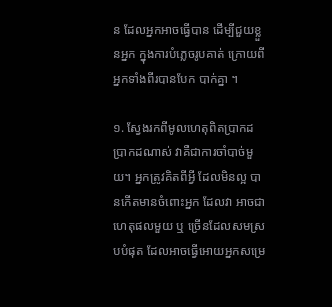ន ដែលអ្នកអាចធ្វើបាន ដើម្បីជួយខ្លួនអ្នក ក្នុងការបំភ្លេចរូបគាត់ ក្រោយពីអ្នកទាំងពីរបានបែក បាក់គ្នា ។

១. ស្វែងរកពីមូលហេតុពិតប្រាកដ ប្រាកដណាស់ វាគឺជាការចាំបាច់មួយ។ អ្នកត្រូវគិតពីអ្វី ដែលមិនល្អ បានកើតមានចំពោះអ្នក ដែលវា អាចជាហេតុផលមួយ ឬ ច្រើនដែលសមស្របបំផុត ដែលអាចធ្វើអោយអ្នកសម្រេ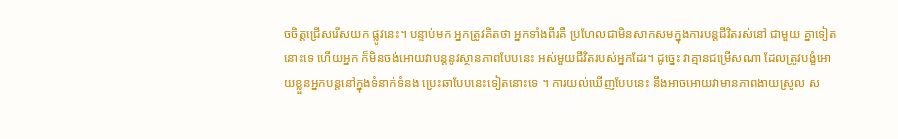ចចិត្តជ្រើសរើសយក ផ្លូវនេះ។ បន្ទាប់មក អ្នកត្រូវគិតថា អ្នកទាំងពីរគឺ ប្រហែលជាមិនសាកសមក្នុងការបន្តជីវិតរស់នៅ ជាមួយ គ្នាទៀតនោះទេ ហើយអ្នក ក៏មិនចង់អោយវាបន្តនូវស្ថានភាពបែបនេះ អស់មួយជីវិតរបស់អ្នកដែរ។ ដូច្នេះ វាគ្មានជម្រើសណា ដែលត្រូវបង្ខំអោយខ្លួនអ្នកបន្តនៅក្នុងទំនាក់ទំនង ប្រេះឆាបែបនេះទៀតនោះទេ ។ ការយល់ឃើញបែបនេះ នឹងអាចអោយវាមានភាពងាយស្រូល ស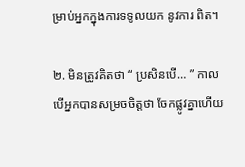ម្រាប់អ្នកក្នុងការទទូលយក នូវការ ពិត។

២. មិនត្រូវគិតថា “ ប្រសិនបើ… ” កាលបើអ្នកបានសម្រចចិត្តថា ចែកផ្លូវគ្នាហើយ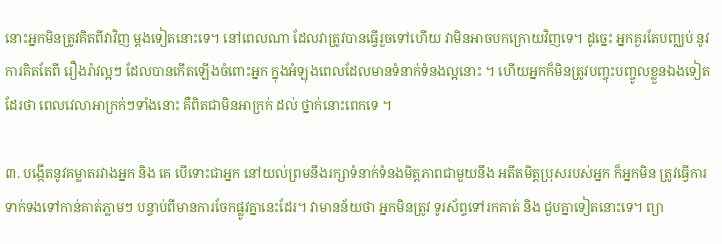នោះអ្នកមិនត្រូវគិតពីវាវិញ ម្តងទៀតនោះទេ។ នៅពេលណា ដែលវាត្រូវបានធ្វើរួចទៅហើយ វាមិនអាចបកក្រោយវិញទេ។ ដូច្នេះ អ្នកគួរតែបញ្ឈប់ នូវការគិតតែពី រឿងរ៉ាវល្អៗ ដែលបានកើតឡើងចំពោះអ្នក ក្នុងអំឡុងពេលដែលមានទំនាក់ទំនងល្អនោះ ។ ហើយអ្នកក៏មិនត្រូវបញ្ចុះបញ្ចូលខ្លួនឯងទៀតដែរថា ពេលវេលាអាក្រក់ៗទាំងនោះ គឺពិតជាមិនអាក្រក់ ដល់ ថ្នាក់នោះពេកទេ ។

៣. បង្កើតនូវគម្លាតរវាងអ្នក និង គេ បើទោះជាអ្នក នៅយល់ព្រមនឹងរក្សាទំនាក់ទំនងមិត្តភាពជាមួយនឹង អតីតមិត្តប្រុសរបស់អ្នក ក៏អ្នកមិន ត្រូវធ្វើការទាក់ទងទៅកាន់គាត់ភ្លាមៗ បន្ទាប់ពីមានការចែកផ្លូវគ្នានេះដែរ។ វាមានន័យថា អ្នកមិនត្រូវ ទូរស័ព្ទទៅរកគាត់ និង ជួបគ្នាទៀតនោះទេ។ ព្យា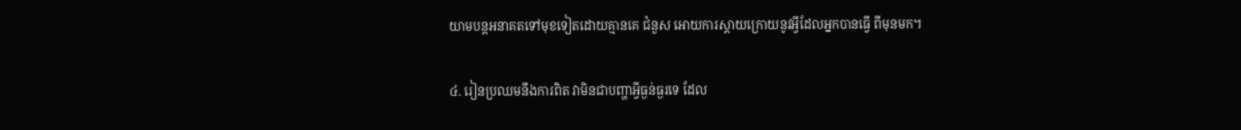យាមបន្តអនាគតទៅមុខទៀតដោយគ្មានគេ ជំនួស អោយការស្តាយក្រោយនូវអ្វីដែលអ្នកបានធ្វើ ពីមុនមក។

៤. រៀនប្រឈមនឹងការពិត វាមិនជាបញ្ហាអ្វីធ្ងន់ធ្ងរទេ ដែល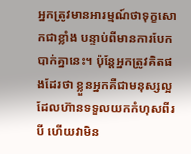អ្នកត្រូវមានអារម្មណ៍ថាទុក្ខសោកជាខ្លាំង បន្ទាប់ពីមានការបែក បាក់គ្នានេះ។ ប៉ុន្តែអ្នកត្រូវគិតផងដែរថា ខ្លួនអ្នកគឺជាមនុស្សល្អ ដែលហ៊ានទទួលយកកំហុសពីរបី ហើយវាមិន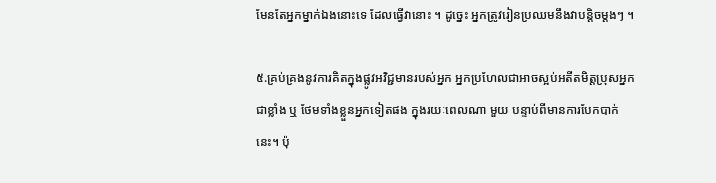មែនតែអ្នកម្នាក់ឯងនោះទេ ដែលធ្វើវានោះ ។ ដូច្នេះ អ្នកត្រូវរៀនប្រឈមនឹងវាបន្តិចម្តងៗ ។

៥.គ្រប់គ្រងនូវការគិតក្នុងផ្លូវអវិជ្ជមានរបស់អ្នក អ្នកប្រហែលជាអាចស្អប់អតីតមិត្តប្រុសអ្នកជាខ្លាំង ឬ ថែមទាំងខ្លួនអ្នកទៀតផង ក្នុងរយៈពេលណា មួយ បន្ទាប់ពីមានការបែកបាក់នេះ។ ប៉ុ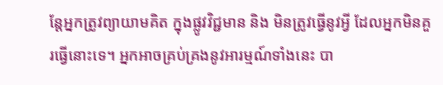ន្តែអ្នកត្រូវព្យាយាមគិត ក្នុងផ្លូវវិជ្ជមាន និង មិនត្រូវធ្វើនូវអ្វី ដែលអ្នកមិនគួរធ្វើនោះទេ។ អ្នកអាចគ្រប់គ្រងនូវអារម្មណ៍ទាំងនេះ បា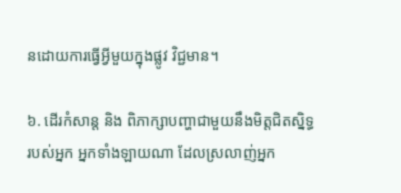នដោយការធ្វើអ្វីមួយក្នុងផ្លូវ វិជ្ជមាន។

៦. ដើរកំសាន្ត និង ពិភាក្សាបញ្ហាជាមួយនឹងមិត្តជិតស្និទ្ធរបស់អ្នក អ្នកទាំងឡាយណា ដែលស្រលាញ់អ្នក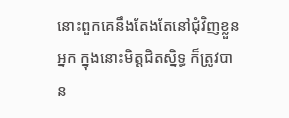នោះពួកគេនឹងតែងតែនៅជុំវិញខ្លួនអ្នក ក្នុងនោះមិត្តជិតស្និទ្ធ ក៏ត្រូវបាន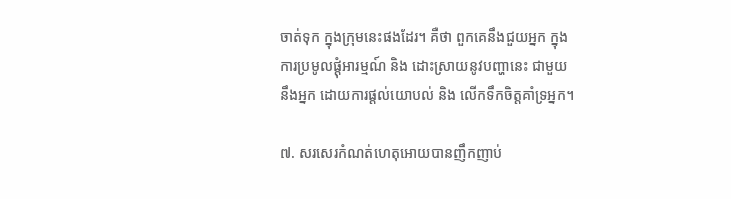ចាត់ទុក ក្នុងក្រុមនេះផងដែរ។ គឺថា ពួកគេនឹងជួយអ្នក ក្នុងការប្រមូលផ្តុំអារម្មណ៍ និង ដោះស្រាយនូវបញ្ហានេះ ជាមួយនឹងអ្នក ដោយការផ្តល់យោបល់ និង លើកទឹកចិត្តគាំទ្រអ្នក។

៧. សរសេរកំណត់ហេតុអោយបានញឹកញាប់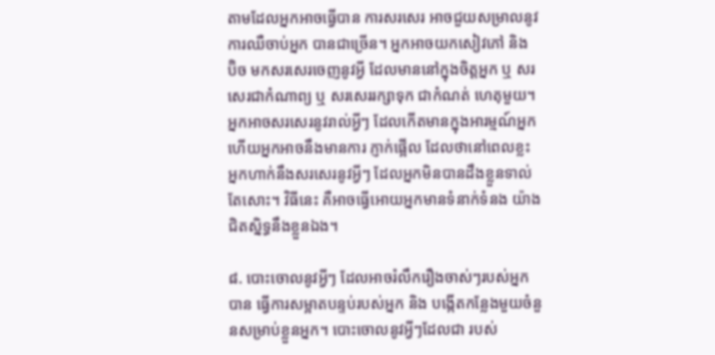តាមដែលអ្នកអាចធ្វើបាន ការសរសេរ អាចជួយសម្រាលនូវការឈឺចាប់អ្នក បានជាច្រើន។ អ្នកអាចយកសៀវភៅ និង ប៊ិច មកសរសេរចេញនូវអ្វី ដែលមាននៅក្នុងចិត្តអ្នក ឬ សរសេរជាកំណាព្យ ឬ សរសេររក្សាទុក ជាកំណត់ ហេតុមួយ។ អ្នកអាចសរសេរនូវរាល់អ្វីៗ ដែលកើតមានក្នុងអារម្មណ៍អ្នក ហើយអ្នកអាចនឹងមានការ ភ្ញាក់ផ្អើល ដែលថានៅពេលខ្លះ អ្នកហាក់នឹងសរសេរនូវអ្វីៗ ដែលអ្នកមិនបានដឹងខ្លួនទាល់តែសោះ។ វិធីនេះ គឺអាចធ្វើអោយអ្នកមានទំនាក់ទំនង យ៉ាងជិតស្និទ្ធនឹងខ្លួនឯង។

៨. បោះចោលនូវអ្វីៗ ដែលអាចរំលឹករឿងចាស់ៗរបស់អ្នកបាន ធ្វើការសម្អាតបន្ទប់របស់អ្នក និង បង្កើតកន្លែងមួយចំនួនសម្រាប់ខ្លួនអ្នក។ បោះចោលនូវអ្វីៗដែលជា របស់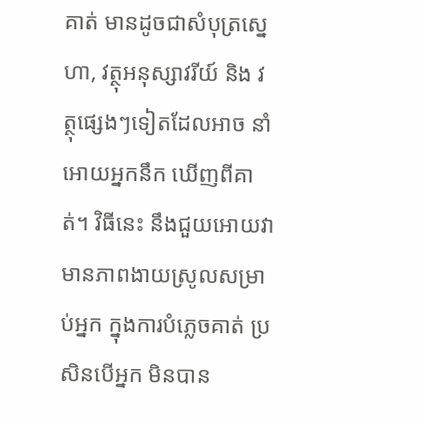គាត់ មានដូចជាសំបុត្រសេ្នហា, វត្ថុអនុស្សាវរីយ៍ និង វត្ថុផ្សេងៗទៀតដែលអាច នាំអោយអ្នកនឹក ឃើញពីគាត់។ វិធីនេះ នឹងជួយអោយវាមានភាពងាយស្រូលសម្រាប់អ្នក ក្នុងការបំភ្លេចគាត់ ប្រសិនបើអ្នក មិនបាន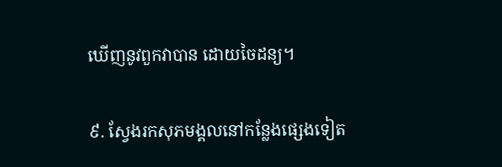ឃើញនូវពួកវាបាន ដោយចៃដន្យ។

៩. ស្វែងរកសុភមង្គលនៅកន្លែងផ្សេងទៀត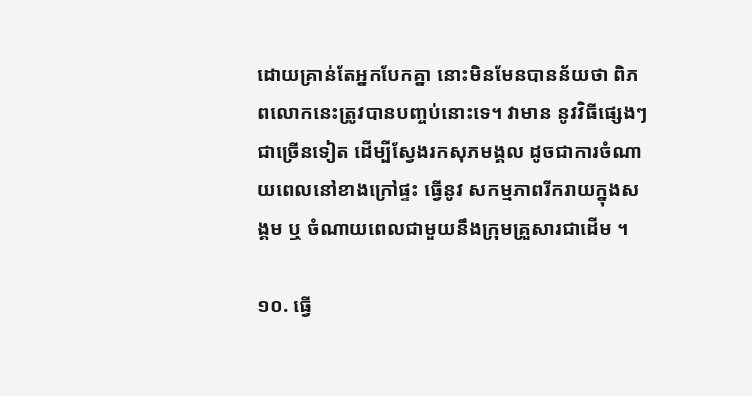ដោយគ្រាន់តែអ្នកបែកគ្នា នោះមិនមែនបានន័យថា ពិភពលោកនេះត្រូវបានបញ្ចប់នោះទេ។ វាមាន នូវវិធីផ្សេងៗជាច្រើនទៀត ដើម្បីស្វែងរកសុភមង្គល ដូចជាការចំណាយពេលនៅខាងក្រៅផ្ទះ ធ្វើនូវ សកម្មភាពរីករាយក្នុងសង្គម ឬ ចំណាយពេលជាមួយនឹងក្រុមគ្រួសារជាដើម ។

១០. ធ្វើ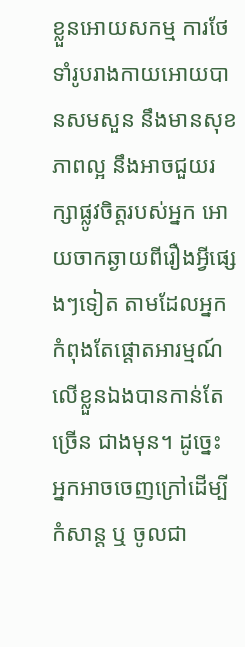ខ្លួនអោយសកម្ម ការថែទាំរូបរាងកាយអោយបានសមសួន នឹងមានសុខភាពល្អ នឹងអាចជួយរក្សាផ្លូវចិត្តរបស់អ្នក អោយចាកឆ្ងាយពីរឿងអ្វីផ្សេងៗទៀត តាមដែលអ្នកកំពុងតែផ្តោតអារម្មណ៍លើខ្លួនឯងបានកាន់តែច្រើន ជាងមុន។ ដូច្នេះ អ្នកអាចចេញក្រៅដើម្បីកំសាន្ត ឬ ចូលជា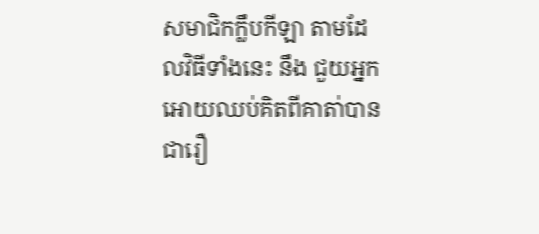សមាជិកក្លឹបកីឡា តាមដែលវិធីទាំងនេះ នឹង ជួយអ្នក អោយឈប់គិតពីគាតា់បានជារឿ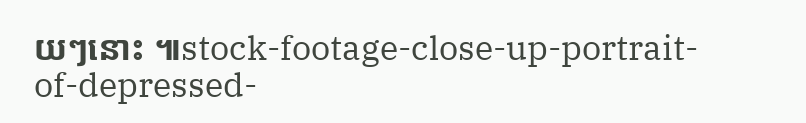យៗនោះ ៕stock-footage-close-up-portrait-of-depressed-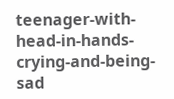teenager-with-head-in-hands-crying-and-being-sad